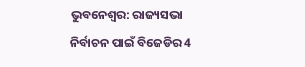ଭୁବନେଶ୍ବର: ରାଜ୍ୟସଭା ନିର୍ବାଚନ ପାଇଁ ବିଜେଡିର 4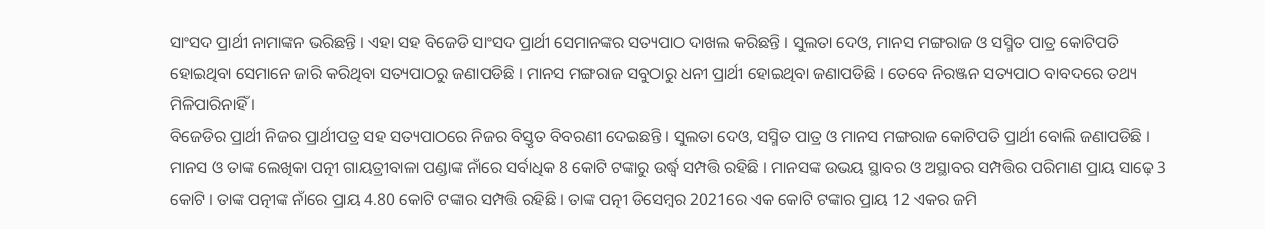ସାଂସଦ ପ୍ରାର୍ଥୀ ନାମାଙ୍କନ ଭରିଛନ୍ତି । ଏହା ସହ ବିଜେଡି ସାଂସଦ ପ୍ରାର୍ଥୀ ସେମାନଙ୍କର ସତ୍ୟପାଠ ଦାଖଲ କରିଛନ୍ତି । ସୁଲତା ଦେଓ, ମାନସ ମଙ୍ଗରାଜ ଓ ସସ୍ମିତ ପାତ୍ର କୋଟିପତି ହୋଇଥିବା ସେମାନେ ଜାରି କରିଥିବା ସତ୍ୟପାଠରୁ ଜଣାପଡିଛି । ମାନସ ମଙ୍ଗରାଜ ସବୁଠାରୁ ଧନୀ ପ୍ରାର୍ଥୀ ହୋଇଥିବା ଜଣାପଡିଛି । ତେବେ ନିରଞ୍ଜନ ସତ୍ୟପାଠ ବାବଦରେ ତଥ୍ୟ ମିଳିପାରିନାହିଁ ।
ବିଜେଡିର ପ୍ରାର୍ଥୀ ନିଜର ପ୍ରାର୍ଥୀପତ୍ର ସହ ସତ୍ୟପାଠରେ ନିଜର ବିସ୍ତୃତ ବିବରଣୀ ଦେଇଛନ୍ତି । ସୁଲତା ଦେଓ, ସସ୍ମିତ ପାତ୍ର ଓ ମାନସ ମଙ୍ଗରାଜ କୋଟିପତି ପ୍ରାର୍ଥୀ ବୋଲି ଜଣାପଡିଛି । ମାନସ ଓ ତାଙ୍କ ଲେଖିକା ପତ୍ନୀ ଗାୟତ୍ରୀବାଳା ପଣ୍ଡାଙ୍କ ନାଁରେ ସର୍ବାଧିକ 8 କୋଟି ଟଙ୍କାରୁ ଉର୍ଦ୍ଧ୍ବ ସମ୍ପତ୍ତି ରହିଛି । ମାନସଙ୍କ ଉଭୟ ସ୍ଥାବର ଓ ଅସ୍ଥାବର ସମ୍ପତ୍ତିର ପରିମାଣ ପ୍ରାୟ ସାଢ଼େ 3 କୋଟି । ତାଙ୍କ ପତ୍ନୀଙ୍କ ନାଁରେ ପ୍ରାୟ 4.80 କୋଟି ଟଙ୍କାର ସମ୍ପତ୍ତି ରହିଛି । ତାଙ୍କ ପତ୍ନୀ ଡିସେମ୍ବର 2021ରେ ଏକ କୋଟି ଟଙ୍କାର ପ୍ରାୟ 12 ଏକର ଜମି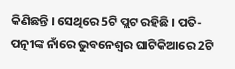କିଣିଛନ୍ତି । ସେଥିରେ 5ଟି ପ୍ଲଟ ରହିଛି । ପତି-ପତ୍ନୀଙ୍କ ନାଁରେ ଭୁବନେଶ୍ବର ଘାଟିକିଆରେ 2ଟି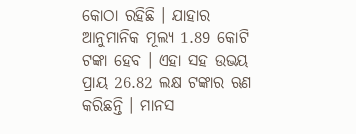କୋଠା ରହିଛି । ଯାହାର ଆନୁମାନିକ ମୂଲ୍ୟ 1.89 କୋଟି ଟଙ୍କା ହେବ । ଏହା ସହ ଉଭୟ ପ୍ରାୟ 26.82 ଲକ୍ଷ ଟଙ୍କାର ଋଣ କରିଛନ୍ତି । ମାନସ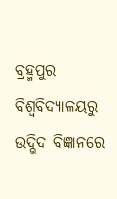ବ୍ରହ୍ମପୁର ବିଶ୍ବବିଦ୍ୟାଳୟରୁ ଉଦ୍ଭିଦ ବିଜ୍ଞାନରେ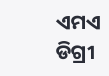ଏମଏ ଡିଗ୍ରୀ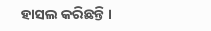ହାସଲ କରିଛନ୍ତି ।